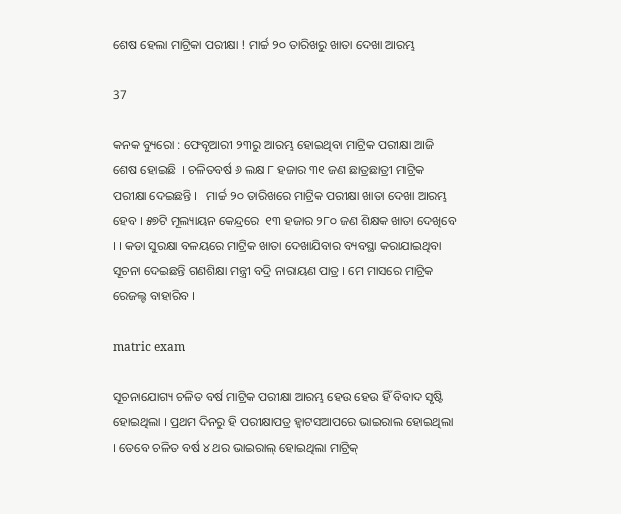ଶେଷ ହେଲା ମାଟ୍ରିକା ପରୀକ୍ଷା ! ମାର୍ଚ୍ଚ ୨୦ ତାରିଖରୁ ଖାତା ଦେଖା ଆରମ୍ଭ

37

କନକ ବ୍ୟୁରୋ : ଫେବୃଆରୀ ୨୩ରୁ ଆରମ୍ଭ ହୋଇଥିବା ମାଟ୍ରିକ ପରୀକ୍ଷା ଆଜି ଶେଷ ହୋଇଛି  । ଚଳିତବର୍ଷ ୬ ଲକ୍ଷ ୮ ହଜାର ୩୧ ଜଣ ଛାତ୍ରଛାତ୍ରୀ ମାଟ୍ରିକ ପରୀକ୍ଷା ଦେଇଛନ୍ତି ।   ମାର୍ଚ୍ଚ ୨୦ ତାରିଖରେ ମାଟ୍ରିକ ପରୀକ୍ଷା ଖାତା ଦେଖା ଆରମ୍ଭ ହେବ । ୫୭ଟି ମୂଲ୍ୟାୟନ କେନ୍ଦ୍ରରେ  ୧୩ ହଜାର ୨୮୦ ଜଣ ଶିକ୍ଷକ ଖାତା ଦେଖିବେ । । କଡା ସୁରକ୍ଷା ବଳୟରେ ମାଟ୍ରିକ ଖାତା ଦେଖାଯିବାର ବ୍ୟବସ୍ଥା କରାଯାଇଥିବା ସୂଚନା ଦେଇଛନ୍ତି ଗଣଶିକ୍ଷା ମନ୍ତ୍ରୀ ବଦ୍ରି ନାରାୟଣ ପାତ୍ର । ମେ ମାସରେ ମାଟ୍ରିକ ରେଜଲ୍ଟ ବାହାରିବ ।

matric exam

ସୂଚନାଯୋଗ୍ୟ ଚଳିତ ବର୍ଷ ମାଟ୍ରିକ ପରୀକ୍ଷା ଆରମ୍ଭ ହେଉ ହେଉ ହିଁ ବିବାଦ ସୃଷ୍ଟି ହୋଇଥିଲା । ପ୍ରଥମ ଦିନରୁ ହି ପରୀକ୍ଷାପତ୍ର ହ୍ୱାଟସଆପରେ ଭାଇରାଲ ହୋଇଥିଲା । ତେବେ ଚଳିତ ବର୍ଷ ୪ ଥର ଭାଇରାଲ୍ ହୋଇଥିଲା ମାଟ୍ରିକ୍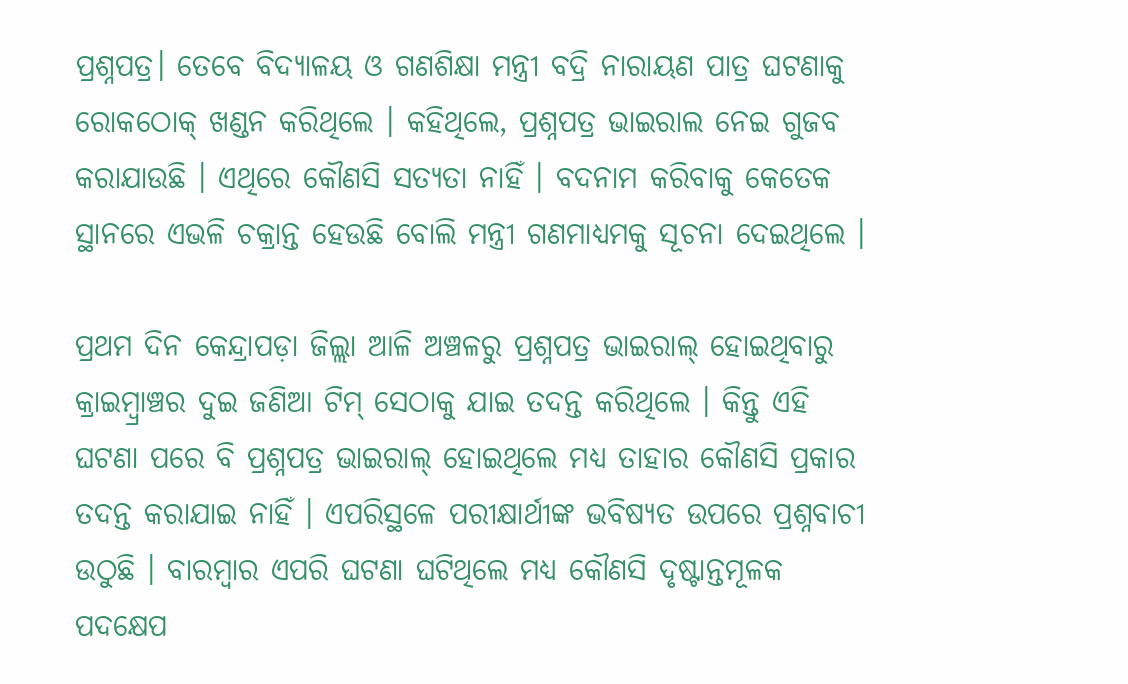ପ୍ରଶ୍ନପତ୍ର। ତେବେ ବିଦ୍ୟାଳୟ ଓ ଗଣଶିକ୍ଷା ମନ୍ତ୍ରୀ ବଦ୍ରି ନାରାୟଣ ପାତ୍ର ଘଟଣାକୁ ରୋକଠୋକ୍ ଖଣ୍ଡନ କରିଥିଲେ । କହିଥିଲେ, ପ୍ରଶ୍ନପତ୍ର ଭାଇରାଲ ନେଇ ଗୁଜବ କରାଯାଉଛି । ଏଥିରେ କୌଣସି ସତ୍ୟତା ନାହିଁ । ବଦନାମ କରିବାକୁ କେତେକ ସ୍ଥାନରେ ଏଭଳି ଚକ୍ରାନ୍ତ ହେଉଛି ବୋଲି ମନ୍ତ୍ରୀ ଗଣମାଧ୍ୟମକୁ ସୂଚନା ଦେଇଥିଲେ ।

ପ୍ରଥମ ଦିନ କେନ୍ଦ୍ରାପଡ଼ା ଜିଲ୍ଲା ଆଳି ଅଞ୍ଚଳରୁ ପ୍ରଶ୍ନପତ୍ର ଭାଇରାଲ୍ ହୋଇଥିବାରୁ କ୍ରାଇମ୍ବ୍ରାଞ୍ଚର ଦୁଇ ଜଣିଆ ଟିମ୍ ସେଠାକୁ ଯାଇ ତଦନ୍ତ କରିଥିଲେ । କିନ୍ତୁ ଏହି ଘଟଣା ପରେ ବି ପ୍ରଶ୍ନପତ୍ର ଭାଇରାଲ୍ ହୋଇଥିଲେ ମଧ୍ୟ ତାହାର କୌଣସି ପ୍ରକାର ତଦନ୍ତ କରାଯାଇ ନାହିଁ । ଏପରିସ୍ଥଳେ ପରୀକ୍ଷାର୍ଥୀଙ୍କ ଭବିଷ୍ୟତ ଉପରେ ପ୍ରଶ୍ନବାଚୀ ଉଠୁଛି । ବାରମ୍ବାର ଏପରି ଘଟଣା ଘଟିଥିଲେ ମଧ୍ୟ କୌଣସି ଦୃଷ୍ଟାନ୍ତମୂଳକ ପଦକ୍ଷେପ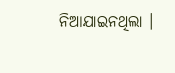ନିଆଯାଇନଥିଲା ।